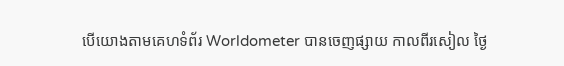បើយោងតាមគេហទំព័រ Worldometer បានចេញផ្សាយ កាលពីរសៀល ថ្ងៃ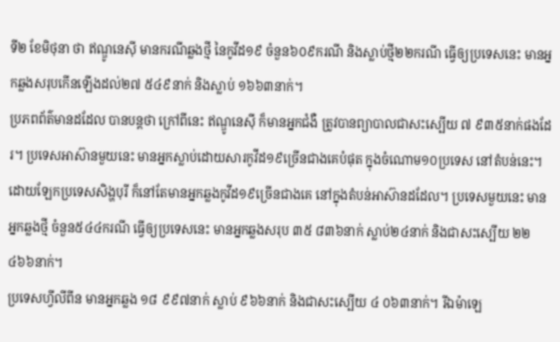ទី២ ខែមិថុនា ថា ឥណ្ឌូនេស៊ី មានករណីឆ្លងថ្មី នៃកូវីដ១៩ ចំនួន៦០៩ករណី និងស្លាប់ថ្មី២២ករណី ធ្វើឲ្យប្រទេសនេះ មានអ្នកឆ្លងសរុបកើនឡើងដល់២៧ ៥៤៩នាក់ និងស្លាប់ ១៦៦៣នាក់។
ប្រភពព័ត៌មានដដែល បានបន្ដថា ក្រៅពីនេះ ឥណ្ឌូនេស៊ី ក៏មានអ្នកជំងឺ ត្រូវបានព្យាបាលជាសះស្បើយ ៧ ៩៣៥នាក់ផងដែរ។ ប្រទេសអាស៊ានមួយនេះ មានអ្នកស្លាប់ដោយសារកូវីដ១៩ច្រើនជាងគេបំផុត ក្នុងចំណោម១០ប្រទេស នៅតំបន់នេះ។
ដោយឡែកប្រទេសសិង្ហបុរី ក៏នៅតែមានអ្នកឆ្លងកូវីដ១៩ច្រើនជាងគេ នៅក្នុងតំបន់អាស៊ានដដែល។ ប្រទេសមួយនេះ មានអ្នកឆ្លងថ្មី ចំនួន៥៤៤ករណី ធ្វើឲ្យប្រទេសនេះ មានអ្នកឆ្លងសរុប ៣៥ ៨៣៦នាក់ ស្លាប់២៤នាក់ និងជាសះស្បើយ ២២ ៤៦៦នាក់។
ប្រទេសហ្វីលីពីន មានអ្នកឆ្លង ១៨ ៩៩៧នាក់ ស្លាប់ ៩៦៦នាក់ និងជាសះស្បើយ ៤ ០៦៣នាក់។ រីឯម៉ាឡេ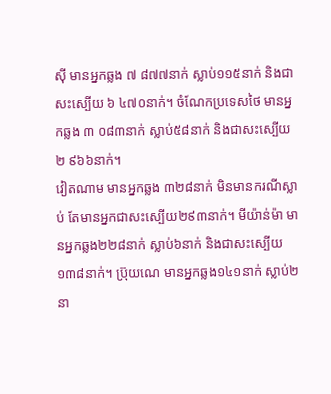ស៊ី មានអ្នកឆ្លង ៧ ៨៧៧នាក់ ស្លាប់១១៥នាក់ និងជាសះស្បើយ ៦ ៤៧០នាក់។ ចំណែកប្រទេសថៃ មានអ្នកឆ្លង ៣ ០៨៣នាក់ ស្លាប់៥៨នាក់ និងជាសះស្បើយ ២ ៩៦៦នាក់។
វៀតណាម មានអ្នកឆ្លង ៣២៨នាក់ មិនមានករណីស្លាប់ តែមានអ្នកជាសះស្បើយ២៩៣នាក់។ មីយ៉ាន់ម៉ា មានអ្នកឆ្លង២២៨នាក់ ស្លាប់៦នាក់ និងជាសះស្បើយ ១៣៨នាក់។ ប្រ៊ុយណេ មានអ្នកឆ្លង១៤១នាក់ ស្លាប់២នា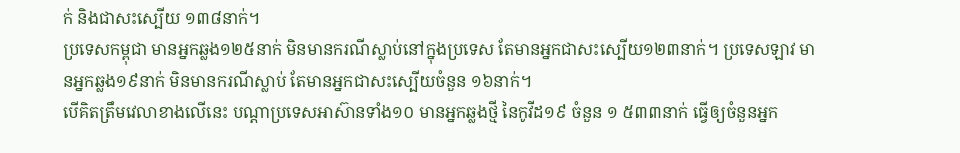ក់ និងជាសះស្បើយ ១៣៨នាក់។
ប្រទេសកម្ពុជា មានអ្នកឆ្លង១២៥នាក់ មិនមានករណីស្លាប់នៅក្នុងប្រទេស តែមានអ្នកជាសះស្បើយ១២៣នាក់។ ប្រទេសឡាវ មានអ្នកឆ្លង១៩នាក់ មិនមានករណីស្លាប់ តែមានអ្នកជាសះស្បើយចំនួន ១៦នាក់។
បើគិតត្រឹមវេលាខាងលើនេះ បណ្ដាប្រទេសអាស៊ានទាំង១០ មានអ្នកឆ្លងថ្មី នៃកូវីដ១៩ ចំនួន ១ ៥៣៣នាក់ ធ្វើឲ្យចំនួនអ្នក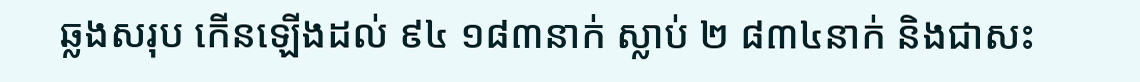ឆ្លងសរុប កើនឡើងដល់ ៩៤ ១៨៣នាក់ ស្លាប់ ២ ៨៣៤នាក់ និងជាសះ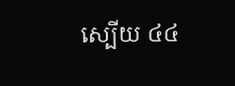ស្បើយ ៤៤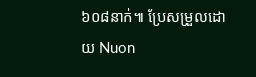៦០៨នាក់៕ ប្រែសម្រួលដោយ Nuon